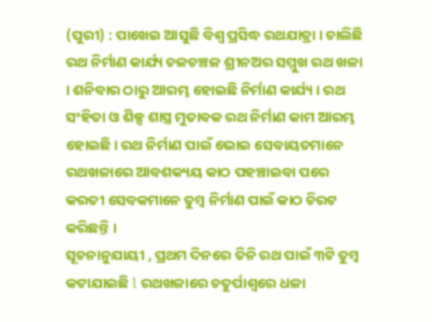(ପୁରୀ) : ପାଖେଇ ଆସୁଛି ବିଶ୍ବ ପ୍ରସିଦ୍ଧ ରଥଯାତ୍ରା । ଚାଲିଛି ରଥ ନିର୍ମାଣ କାର୍ଯ୍ୟ ଚଳଚଞ୍ଚଳ ଶ୍ରୀନଅର ସମ୍ମୁଖ ରଥ ଖଳା । ଶନିବାର ଠାରୁ ଆରମ୍ଭ ହୋଇଛି ନିର୍ମାଣ କାର୍ଯ୍ୟ । ରଥ ସଂହିତା ଓ ଶିଳ୍ପ ଶାସ୍ତ୍ର ମୁତାବକ ରଥ ନିର୍ମାଣ କାମ ଆରମ୍ଭ ହୋଇଛି । ରଥ ନିର୍ମାଣ ପାଇଁ ଭୋଇ ସେବାୟତମାନେ ରଥଖଳାରେ ଆବଶକ୍ୟୟ କାଠ ପହଞ୍ଚାଇବା ପରେ କରତୀ ସେବକମାନେ ତୁମ୍ବ ନିର୍ମାଣ ପାଇଁ କାଠ ଚିରଟ କରିଛନ୍ତି ।
ସୂଚନାନୁଯାୟୀ , ପ୍ରଥମ ଦିନରେ ତିନି ରଥ ପାଇଁ ୩ଟି ତୁମ୍ବ କଟାଯାଇଛି l ରଥଖଳାରେ ଚତୁର୍ପାଶ୍ୱରେ ଧଳା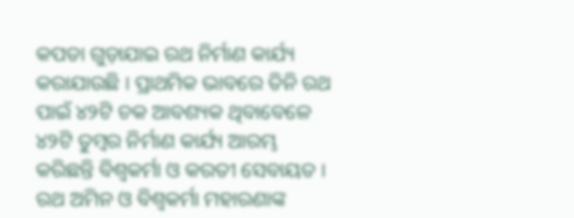କପଡା ଗୁଡ଼ାଯାଇ ରଥ ନିର୍ମାଣ କାର୍ଯ୍ୟ କରାଯାଉଛି । ପ୍ରାଥମିକ ଭାବରେ ତିନି ରଥ ପାଇଁ ୪୨ଟି ଚକ ଆବଶ୍ୟକ ଥିବାବେଳେ ୪୨ଟି ତୁମ୍ବର ନିର୍ମାଣ କାର୍ଯ୍ୟ ଆରମ୍ଭ କରିଛନ୍ତି ବିଶ୍ୱକର୍ମା ଓ କରତୀ ସେବାୟତ । ରଥ ଅମିନ ଓ ବିଶ୍ୱକର୍ମା ମହାରଣାଙ୍କ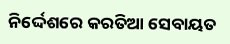ନିର୍ଦ୍ଦେଶରେ କରତିଆ ସେବାୟତ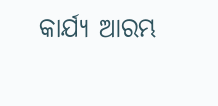କାର୍ଯ୍ଯ ଆରମ୍ଭ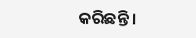କରିଛନ୍ତି ।